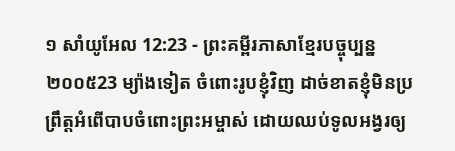១ សាំយូអែល 12:23 - ព្រះគម្ពីរភាសាខ្មែរបច្ចុប្បន្ន ២០០៥23 ម្យ៉ាងទៀត ចំពោះរូបខ្ញុំវិញ ដាច់ខាតខ្ញុំមិនប្រព្រឹត្តអំពើបាបចំពោះព្រះអម្ចាស់ ដោយឈប់ទូលអង្វរឲ្យ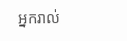អ្នករាល់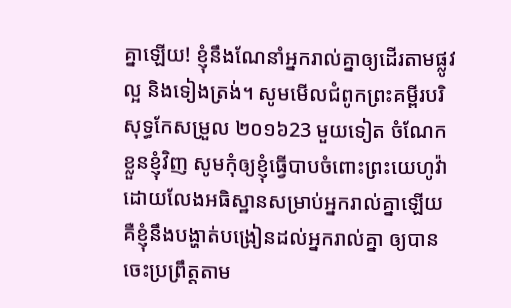គ្នាឡើយ! ខ្ញុំនឹងណែនាំអ្នករាល់គ្នាឲ្យដើរតាមផ្លូវល្អ និងទៀងត្រង់។ សូមមើលជំពូកព្រះគម្ពីរបរិសុទ្ធកែសម្រួល ២០១៦23 មួយទៀត ចំណែកខ្លួនខ្ញុំវិញ សូមកុំឲ្យខ្ញុំធ្វើបាបចំពោះព្រះយេហូវ៉ា ដោយលែងអធិស្ឋានសម្រាប់អ្នករាល់គ្នាឡើយ គឺខ្ញុំនឹងបង្ហាត់បង្រៀនដល់អ្នករាល់គ្នា ឲ្យបានចេះប្រព្រឹត្តតាម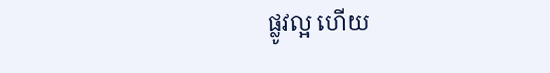ផ្លូវល្អ ហើយ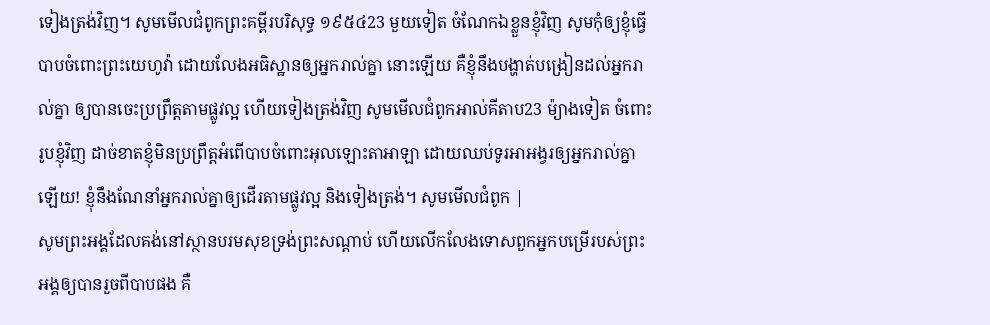ទៀងត្រង់វិញ។ សូមមើលជំពូកព្រះគម្ពីរបរិសុទ្ធ ១៩៥៤23 មួយទៀត ចំណែកឯខ្លួនខ្ញុំវិញ សូមកុំឲ្យខ្ញុំធ្វើបាបចំពោះព្រះយេហូវ៉ា ដោយលែងអធិស្ឋានឲ្យអ្នករាល់គ្នា នោះឡើយ គឺខ្ញុំនឹងបង្ហាត់បង្រៀនដល់អ្នករាល់គ្នា ឲ្យបានចេះប្រព្រឹត្តតាមផ្លូវល្អ ហើយទៀងត្រង់វិញ សូមមើលជំពូកអាល់គីតាប23 ម៉្យាងទៀត ចំពោះរូបខ្ញុំវិញ ដាច់ខាតខ្ញុំមិនប្រព្រឹត្តអំពើបាបចំពោះអុលឡោះតាអាឡា ដោយឈប់ទូរអាអង្វរឲ្យអ្នករាល់គ្នាឡើយ! ខ្ញុំនឹងណែនាំអ្នករាល់គ្នាឲ្យដើរតាមផ្លូវល្អ និងទៀងត្រង់។ សូមមើលជំពូក |
សូមព្រះអង្គដែលគង់នៅស្ថានបរមសុខទ្រង់ព្រះសណ្ដាប់ ហើយលើកលែងទោសពួកអ្នកបម្រើរបស់ព្រះអង្គឲ្យបានរួចពីបាបផង គឺ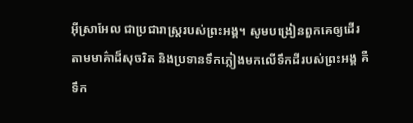អ៊ីស្រាអែល ជាប្រជារាស្ត្ររបស់ព្រះអង្គ។ សូមបង្រៀនពួកគេឲ្យដើរតាមមាគ៌ាដ៏សុចរិត និងប្រទានទឹកភ្លៀងមកលើទឹកដីរបស់ព្រះអង្គ គឺទឹក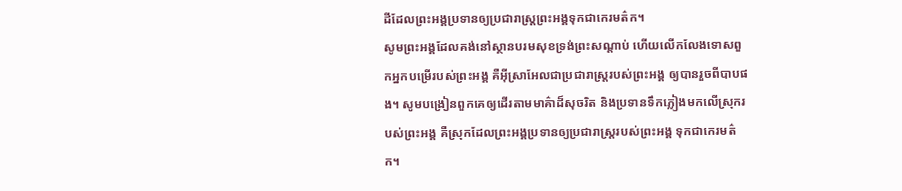ដីដែលព្រះអង្គប្រទានឲ្យប្រជារាស្ត្រព្រះអង្គទុកជាកេរមត៌ក។
សូមព្រះអង្គដែលគង់នៅស្ថានបរមសុខទ្រង់ព្រះសណ្ដាប់ ហើយលើកលែងទោសពួកអ្នកបម្រើរបស់ព្រះអង្គ គឺអ៊ីស្រាអែលជាប្រជារាស្ត្ររបស់ព្រះអង្គ ឲ្យបានរួចពីបាបផង។ សូមបង្រៀនពួកគេឲ្យដើរតាមមាគ៌ាដ៏សុចរិត និងប្រទានទឹកភ្លៀងមកលើស្រុករបស់ព្រះអង្គ គឺស្រុកដែលព្រះអង្គប្រទានឲ្យប្រជារាស្ត្ររបស់ព្រះអង្គ ទុកជាកេរមត៌ក។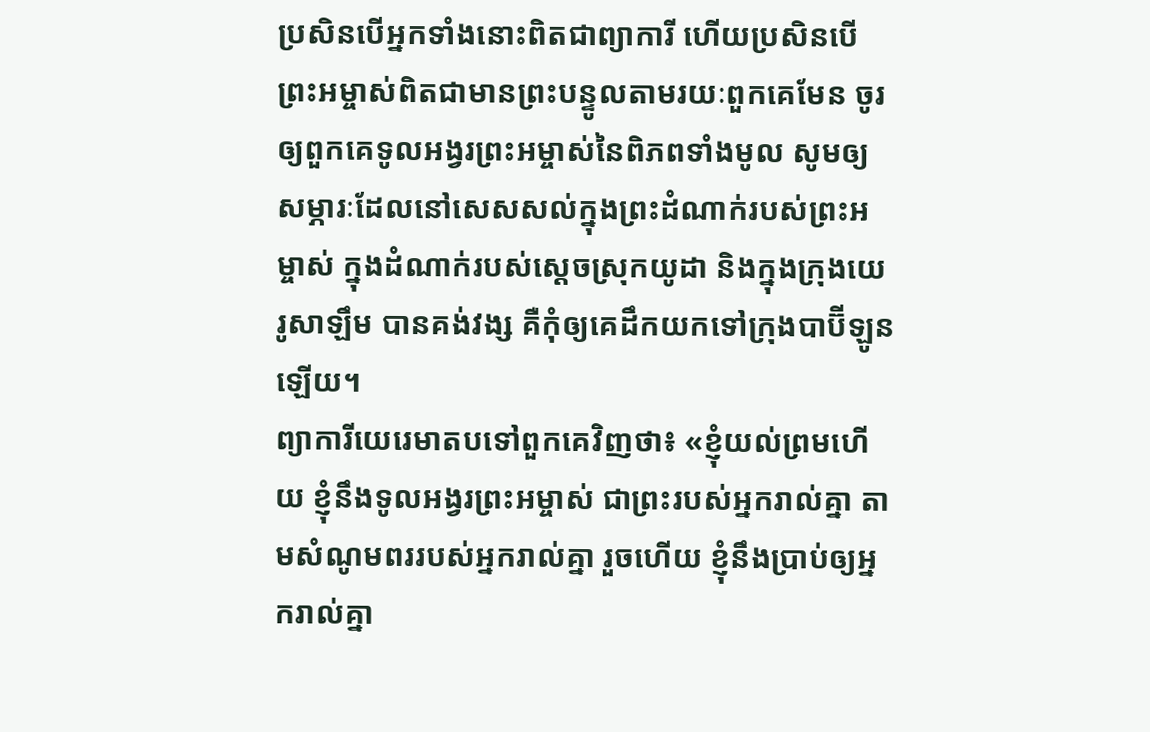ប្រសិនបើអ្នកទាំងនោះពិតជាព្យាការី ហើយប្រសិនបើព្រះអម្ចាស់ពិតជាមានព្រះបន្ទូលតាមរយៈពួកគេមែន ចូរឲ្យពួកគេទូលអង្វរព្រះអម្ចាស់នៃពិភពទាំងមូល សូមឲ្យសម្ភារៈដែលនៅសេសសល់ក្នុងព្រះដំណាក់របស់ព្រះអម្ចាស់ ក្នុងដំណាក់របស់ស្ដេចស្រុកយូដា និងក្នុងក្រុងយេរូសាឡឹម បានគង់វង្ស គឺកុំឲ្យគេដឹកយកទៅក្រុងបាប៊ីឡូនឡើយ។
ព្យាការីយេរេមាតបទៅពួកគេវិញថា៖ «ខ្ញុំយល់ព្រមហើយ ខ្ញុំនឹងទូលអង្វរព្រះអម្ចាស់ ជាព្រះរបស់អ្នករាល់គ្នា តាមសំណូមពររបស់អ្នករាល់គ្នា រួចហើយ ខ្ញុំនឹងប្រាប់ឲ្យអ្នករាល់គ្នា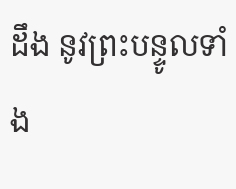ដឹង នូវព្រះបន្ទូលទាំង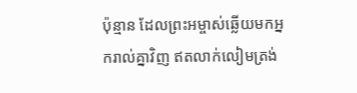ប៉ុន្មាន ដែលព្រះអម្ចាស់ឆ្លើយមកអ្នករាល់គ្នាវិញ ឥតលាក់លៀមត្រង់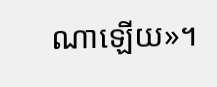ណាឡើយ»។